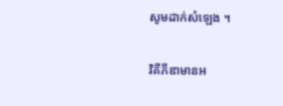សូមដាក់សំឡេង ។

វិគីភីឌាមានអ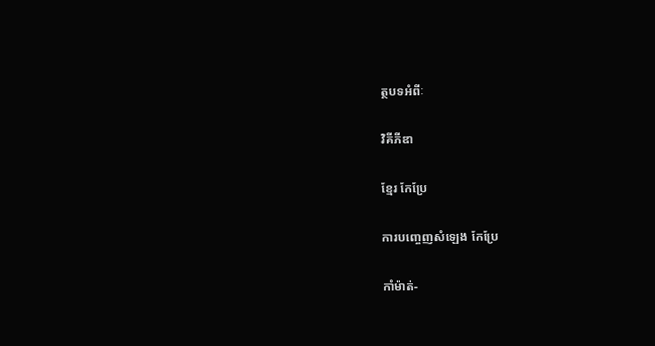ត្ថបទអំពីៈ

វិគីភីឌា

ខ្មែរ កែប្រែ

ការបញ្ចេញសំឡេង កែប្រែ

កាំម៉ាត់-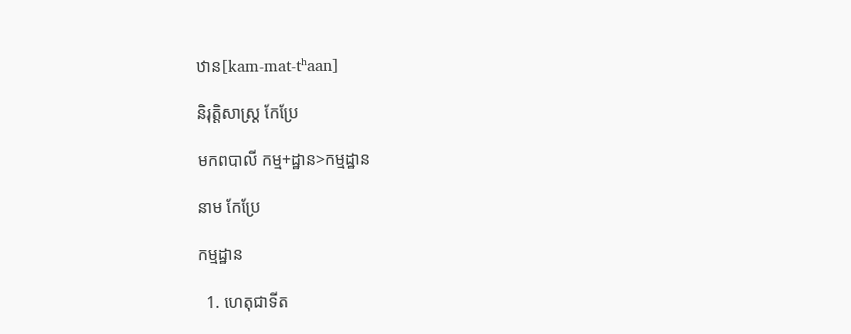ឋាន[kam-mat-tʰaan]

និរុត្តិសាស្ត្រ កែប្រែ

មកពបាលី កម្ម+ដ្ឋាន>កម្មដ្ឋាន

នាម កែប្រែ

កម្មដ្ឋាន

  1. ហេតុជាទីត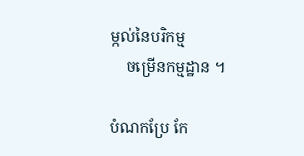ម្កល់នៃបរិកម្ម
    ចម្រើនកម្មដ្ឋាន ។

បំណកប្រែ កែ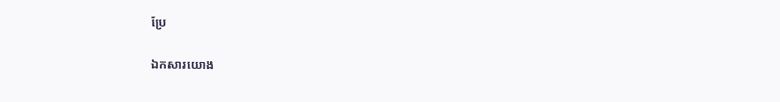ប្រែ

ឯកសារយោង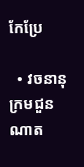កែប្រែ

  • វចនានុក្រមជួនណាត